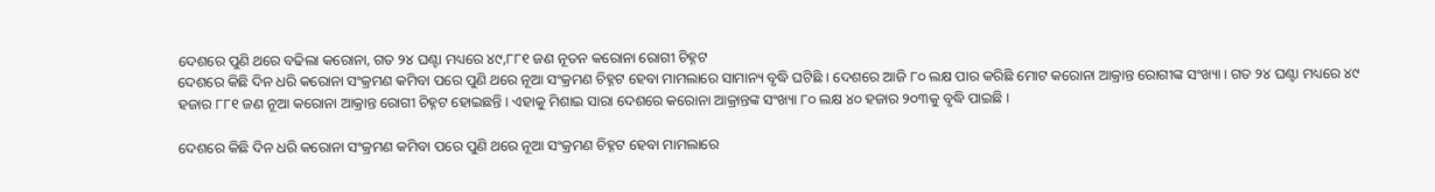ଦେଶରେ ପୁଣି ଥରେ ବଢିଲା କରୋନା, ଗତ ୨୪ ଘଣ୍ଟା ମଧ୍ୟରେ ୪୯,୮୮୧ ଜଣ ନୂତନ କରୋନା ରୋଗୀ ଚିହ୍ନଟ
ଦେଶରେ କିଛି ଦିନ ଧରି କରୋନା ସଂକ୍ରମଣ କମିବା ପରେ ପୁଣି ଥରେ ନୂଆ ସଂକ୍ରମଣ ଚିହ୍ନଟ ହେବା ମାମଲାରେ ସାମାନ୍ୟ ବୃଦ୍ଧି ଘଟିଛି । ଦେଶରେ ଆଜି ୮୦ ଲକ୍ଷ ପାର କରିଛି ମୋଟ କରୋନା ଆକ୍ରାନ୍ତ ରୋଗୀଙ୍କ ସଂଖ୍ୟା । ଗତ ୨୪ ଘଣ୍ଟା ମଧ୍ୟରେ ୪୯ ହଜାର ୮୮୧ ଜଣ ନୂଆ କରୋନା ଆକ୍ରାନ୍ତ ରୋଗୀ ଚିହ୍ନଟ ହୋଇଛନ୍ତି । ଏହାକୁ ମିଶାଇ ସାରା ଦେଶରେ କରୋନା ଆକ୍ରାନ୍ତଙ୍କ ସଂଖ୍ୟା ୮୦ ଲକ୍ଷ ୪୦ ହଜାର ୨୦୩କୁ ବୃଦ୍ଧି ପାଇଛି ।

ଦେଶରେ କିଛି ଦିନ ଧରି କରୋନା ସଂକ୍ରମଣ କମିବା ପରେ ପୁଣି ଥରେ ନୂଆ ସଂକ୍ରମଣ ଚିହ୍ନଟ ହେବା ମାମଲାରେ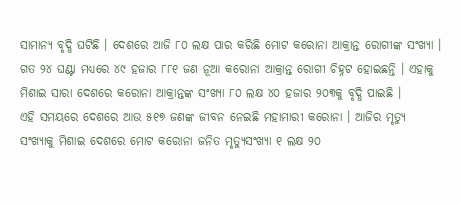ସାମାନ୍ୟ ବୃଦ୍ଧି ଘଟିଛି । ଦେଶରେ ଆଜି ୮୦ ଲକ୍ଷ ପାର କରିଛି ମୋଟ କରୋନା ଆକ୍ରାନ୍ତ ରୋଗୀଙ୍କ ସଂଖ୍ୟା । ଗତ ୨୪ ଘଣ୍ଟା ମଧ୍ୟରେ ୪୯ ହଜାର ୮୮୧ ଜଣ ନୂଆ କରୋନା ଆକ୍ରାନ୍ତ ରୋଗୀ ଚିହ୍ନଟ ହୋଇଛନ୍ତି । ଏହାକୁ ମିଶାଇ ସାରା ଦେଶରେ କରୋନା ଆକ୍ରାନ୍ତଙ୍କ ସଂଖ୍ୟା ୮୦ ଲକ୍ଷ ୪୦ ହଜାର ୨୦୩କୁ ବୃଦ୍ଧି ପାଇଛି ।
ଏହି ସମୟରେ ଦେଶରେ ଆଉ ୫୧୭ ଜଣଙ୍କ ଜୀବନ ନେଇଛି ମହାମାରୀ କରୋନା । ଆଜିର ମୃତ୍ୟୁ ସଂଖ୍ୟାକୁ ମିଶାଇ ଦେଶରେ ମୋଟ କରୋନା ଜନିତ ମୃତ୍ୟୁସଂଖ୍ୟା ୧ ଲକ୍ଷ ୨୦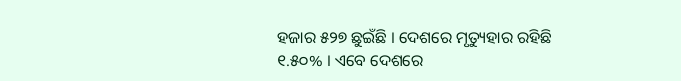ହଜାର ୫୨୭ ଛୁଇଁଛି । ଦେଶରେ ମୃତ୍ୟୁହାର ରହିଛି ୧.୫୦% । ଏବେ ଦେଶରେ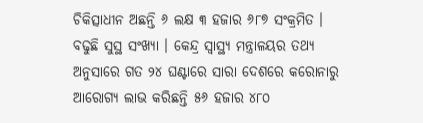ଚିକିତ୍ସାଧୀନ ଅଛନ୍ତି ୬ ଲକ୍ଷ ୩ ହଜାର ୬୮୭ ସଂକ୍ରମିତ ।
ବଢୁଛି ସୁସ୍ଥ ସଂଖ୍ୟା । କେନ୍ଦ୍ର ସ୍ୱାସ୍ଥ୍ୟ ମନ୍ତ୍ରାଳୟର ତଥ୍ୟ ଅନୁସାରେ ଗତ ୨୪ ଘଣ୍ଟାରେ ସାରା ଦେଶରେ କରୋନାରୁ ଆରୋଗ୍ୟ ଲାଭ କରିଛନ୍ତି ୫୬ ହଜାର ୪୮୦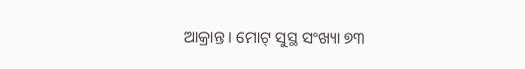ଆକ୍ରାନ୍ତ । ମୋଟ୍ ସୁସ୍ଥ ସଂଖ୍ୟା ୭୩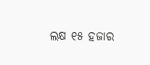ଲକ୍ଷ ୧୫ ହଜାର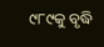୯୮୯କୁ ବୃଦ୍ଧି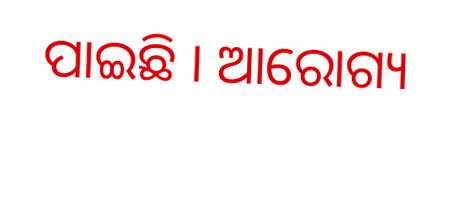ପାଇଛି । ଆରୋଗ୍ୟ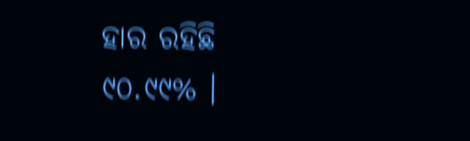ହାର ରହିଛି ୯୦.୯୯% ।